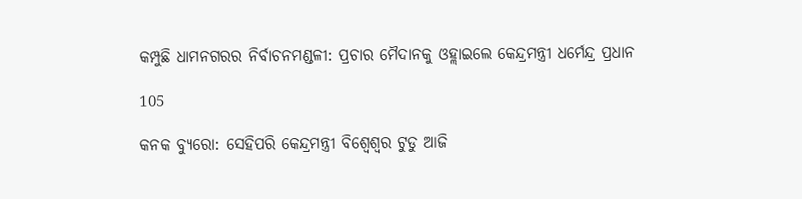କମ୍ପୁଛି ଧାମନଗରର ନିର୍ବାଚନମଣ୍ଡଳୀ: ପ୍ରଚାର ମୈଦାନକୁ ଓହ୍ଲାଇଲେ କେନ୍ଦ୍ରମନ୍ତ୍ରୀ ଧର୍ମେନ୍ଦ୍ର ପ୍ରଧାନ

105

କନକ ବ୍ୟୁରୋ: ସେହିପରି କେନ୍ଦ୍ରମନ୍ତ୍ରୀ ବିଶ୍ୱେଶ୍ୱର ଟୁଡୁ ଆଜି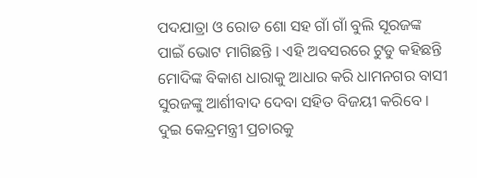ପଦଯାତ୍ରା ଓ ରୋଡ ଶୋ ସହ ଗାଁ ଗାଁ ବୁଲି ସୂରଜଙ୍କ ପାଇଁ ଭୋଟ ମାଗିଛନ୍ତି । ଏହି ଅବସରରେ ଟୁଡୁ କହିଛନ୍ତି ମୋଦିଙ୍କ ବିକାଶ ଧାରାକୁ ଆଧାର କରି ଧାମନଗର ବାସୀ ସୁରଜଙ୍କୁ ଆର୍ଶୀବାଦ ଦେବା ସହିତ ବିଜୟୀ କରିବେ । ଦୁଇ କେନ୍ଦ୍ରମନ୍ତ୍ରୀ ପ୍ରଚାରକୁ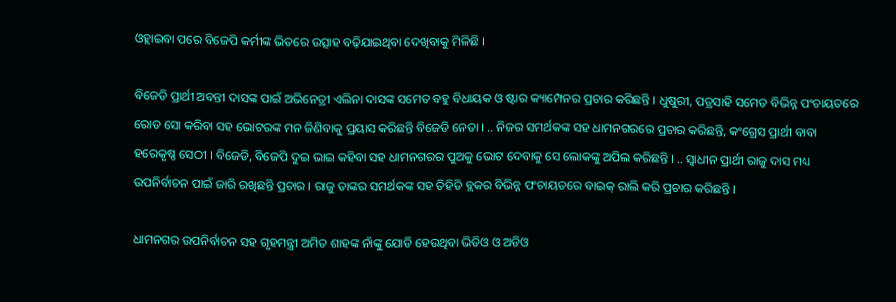ଓହ୍ଲାଇବା ପରେ ବିଜେପି କର୍ମୀଙ୍କ ଭିତରେ ଉତ୍ସାହ ବଢ଼ିଯାଇଥିବା ଦେଖିବାକୁ ମିଳିଛି ।

ବିଜେଡି ପ୍ରାର୍ଥୀ ଅବନ୍ତୀ ଦାସଙ୍କ ପାଇଁ ଅଭିନେତ୍ରୀ ଏଲିନା ଦାସଙ୍କ ସମେତ ବହୁ ବିଧାୟକ ଓ ଷ୍ଟାର କ୍ୟାମ୍ପେନର ପ୍ରଚାର କରିଛନ୍ତି । ଧୁଷୁରୀ, ପତ୍ରସାହି ସମେତ ବିଭିନ୍ନ ପଂଚାୟତରେ ରୋଡ ସୋ କରିବା ସହ ଭୋଟରଙ୍କ ମନ ଜିଣିବାକୁ ପ୍ରୟାସ କରିଛନ୍ତି ବିଜେଡି ନେତା । .. ନିଜର ସମର୍ଥକଙ୍କ ସହ ଧାମନଗରରେ ପ୍ରଚାର କରିଛନ୍ତି, କଂଗ୍ରେସ ପ୍ରାର୍ଥୀ ବାବା ହରେକୃଷ୍ଣ ସେଠୀ । ବିଜେଡି, ବିଜେପି ଦୁଇ ଭାଇ କହିବା ସହ ଧାମନଗରର ପୁଅକୁ ଭୋଟ ଦେବାକୁ ସେ ଲୋକଙ୍କୁ ଅପିଲ କରିଛନ୍ତି । .. ସ୍ୱାଧୀନ ପ୍ରାର୍ଥୀ ରାଜୁ ଦାସ ମଧ୍ୟ ଉପନିର୍ବାଚନ ପାଇଁ ଜାରି ରଖିଛନ୍ତି ପ୍ରଚାର । ରାଜୁ ତାଙ୍କର ସମର୍ଥକଙ୍କ ସହ ତିହିଡି ବ୍ଲକର ବିଭିନ୍ନ ପଂଚାୟତରେ ବାଇକ୍ ରାଲି କରି ପ୍ରଚାର କରିଛନ୍ତି ।

ଧାମନଗର ଉପନିର୍ବାଚନ ସହ ଗୃହମନ୍ତ୍ରୀ ଅମିତ ଶାହଙ୍କ ନାଁଙ୍କୁ ଯୋଡି ହେଉଥିବା ଭିଡିଓ ଓ ଅଡିଓ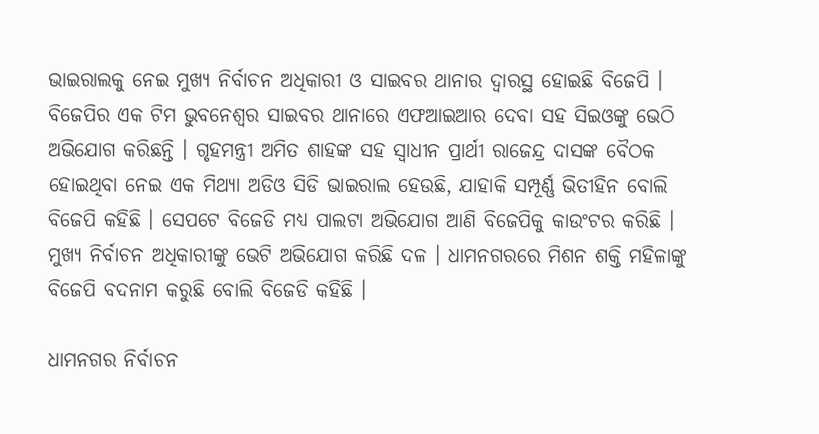ଭାଇରାଲକୁ ନେଇ ମୁଖ୍ୟ ନିର୍ବାଚନ ଅଧିକାରୀ ଓ ସାଇବର ଥାନାର ଦ୍ୱାରସ୍ଥ ହୋଇଛି ବିଜେପି । ବିଜେପିର ଏକ ଟିମ ଭୁବନେଶ୍ୱର ସାଇବର ଥାନାରେ ଏଫଆଇଆର ଦେବା ସହ ସିଇଓଙ୍କୁ ଭେଠି ଅଭିଯୋଗ କରିଛନ୍ତି । ଗୃହମନ୍ତ୍ରୀ ଅମିତ ଶାହଙ୍କ ସହ ସ୍ୱାଧୀନ ପ୍ରାର୍ଥୀ ରାଜେନ୍ଦ୍ର ଦାସଙ୍କ ବୈଠକ ହୋଇଥିବା ନେଇ ଏକ ମିଥ୍ୟା ଅଡିଓ ସିଡି ଭାଇରାଲ ହେଉଛି, ଯାହାକି ସମ୍ପୂର୍ଣ୍ଣ ଭିତୀହିନ ବୋଲି ବିଜେପି କହିଛି । ସେପଟେ ବିଜେଡି ମଧ୍ୟ ପାଲଟା ଅଭିଯୋଗ ଆଣି ବିଜେପିକୁ କାଉଂଟର କରିଛି । ମୁଖ୍ୟ ନିର୍ବାଚନ ଅଧିକାରୀଙ୍କୁ ଭେଟି ଅଭିଯୋଗ କରିଛି ଦଳ । ଧାମନଗରରେ ମିଶନ ଶକ୍ତି ମହିଳାଙ୍କୁ ବିଜେପି ବଦନାମ କରୁଛି ବୋଲି ବିଜେଡି କହିଛି ।

ଧାମନଗର ନିର୍ବାଚନ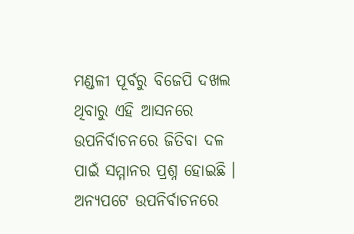ମଣ୍ଡଳୀ ପୂର୍ବରୁ ବିଜେପି ଦଖଲ ଥିବାରୁ ଏହି ଆସନରେ ଉପନିର୍ବାଚନରେ ଜିତିବା ଦଳ ପାଇଁ ସମ୍ମାନର ପ୍ରଶ୍ନ ହୋଇଛି । ଅନ୍ୟପଟେ ଉପନିର୍ବାଚନରେ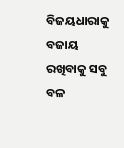ବିଜୟଧାରାକୁ ବଜାୟ ରଖିବାକୁ ସବୁ ବଳ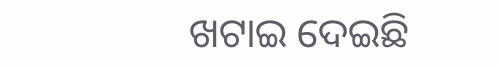ଖଟାଇ ଦେଇଛି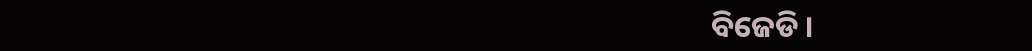ବିଜେଡି ।